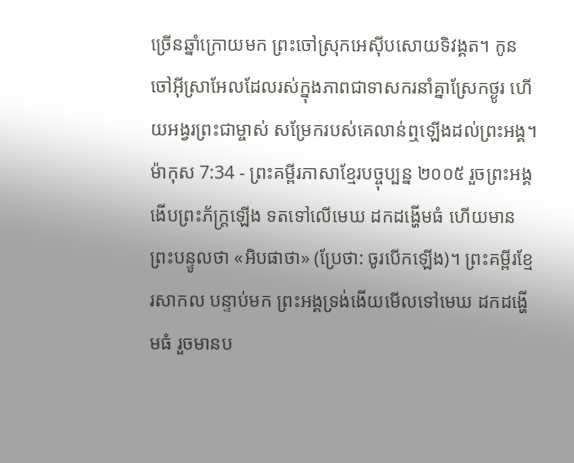ច្រើនឆ្នាំក្រោយមក ព្រះចៅស្រុកអេស៊ីបសោយទិវង្គត។ កូនចៅអ៊ីស្រាអែលដែលរស់ក្នុងភាពជាទាសករនាំគ្នាស្រែកថ្ងូរ ហើយអង្វរព្រះជាម្ចាស់ សម្រែករបស់គេលាន់ឮឡើងដល់ព្រះអង្គ។
ម៉ាកុស 7:34 - ព្រះគម្ពីរភាសាខ្មែរបច្ចុប្បន្ន ២០០៥ រួចព្រះអង្គងើបព្រះភ័ក្ត្រឡើង ទតទៅលើមេឃ ដកដង្ហើមធំ ហើយមានព្រះបន្ទូលថា «អិបផាថា» (ប្រែថា: ចូរបើកឡើង)។ ព្រះគម្ពីរខ្មែរសាកល បន្ទាប់មក ព្រះអង្គទ្រង់ងើយមើលទៅមេឃ ដកដង្ហើមធំ រួចមានប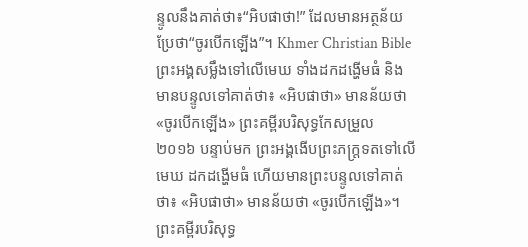ន្ទូលនឹងគាត់ថា៖“អិបផាថា!” ដែលមានអត្ថន័យប្រែថា“ចូរបើកឡើង”។ Khmer Christian Bible ព្រះអង្គសម្លឹងទៅលើមេឃ ទាំងដកដង្ហើមធំ និងមានបន្ទូលទៅគាត់ថា៖ «អិបផាថា» មានន័យថា «ចូរបើកឡើង» ព្រះគម្ពីរបរិសុទ្ធកែសម្រួល ២០១៦ បន្ទាប់មក ព្រះអង្គងើបព្រះភក្ត្រទតទៅលើមេឃ ដកដង្ហើមធំ ហើយមានព្រះបន្ទូលទៅគាត់ថា៖ «អិបផាថា» មានន័យថា «ចូរបើកឡើង»។ ព្រះគម្ពីរបរិសុទ្ធ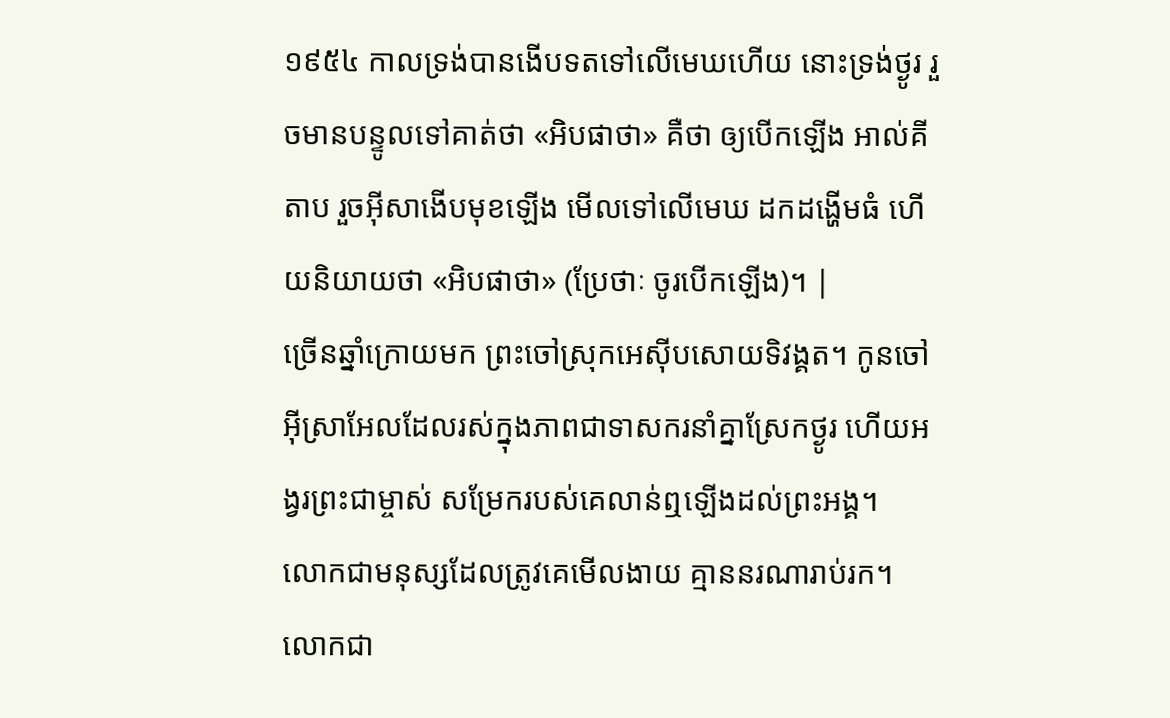១៩៥៤ កាលទ្រង់បានងើបទតទៅលើមេឃហើយ នោះទ្រង់ថ្ងូរ រួចមានបន្ទូលទៅគាត់ថា «អិបផាថា» គឺថា ឲ្យបើកឡើង អាល់គីតាប រួចអ៊ីសាងើបមុខឡើង មើលទៅលើមេឃ ដកដង្ហើមធំ ហើយនិយាយថា «អិបផាថា» (ប្រែថាៈ ចូរបើកឡើង)។ |
ច្រើនឆ្នាំក្រោយមក ព្រះចៅស្រុកអេស៊ីបសោយទិវង្គត។ កូនចៅអ៊ីស្រាអែលដែលរស់ក្នុងភាពជាទាសករនាំគ្នាស្រែកថ្ងូរ ហើយអង្វរព្រះជាម្ចាស់ សម្រែករបស់គេលាន់ឮឡើងដល់ព្រះអង្គ។
លោកជាមនុស្សដែលត្រូវគេមើលងាយ គ្មាននរណារាប់រក។ លោកជា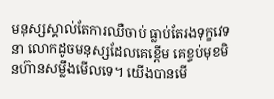មនុស្សស្គាល់តែការឈឺចាប់ ធ្លាប់តែរងទុក្ខវេទនា លោកដូចមនុស្សដែលគេខ្ពើម គេខ្ទប់មុខមិនហ៊ានសម្លឹងមើលទេ។ យើងបានមើ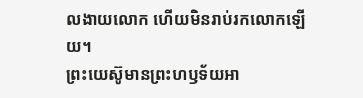លងាយលោក ហើយមិនរាប់រកលោកឡើយ។
ព្រះយេស៊ូមានព្រះហឫទ័យអា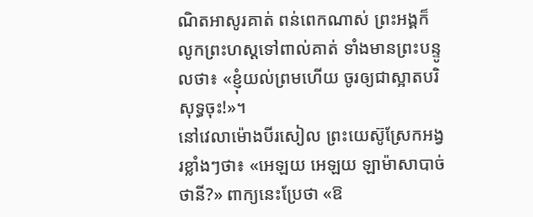ណិតអាសូរគាត់ ពន់ពេកណាស់ ព្រះអង្គក៏លូកព្រះហស្ដទៅពាល់គាត់ ទាំងមានព្រះបន្ទូលថា៖ «ខ្ញុំយល់ព្រមហើយ ចូរឲ្យជាស្អាតបរិសុទ្ធចុះ!»។
នៅវេលាម៉ោងបីរសៀល ព្រះយេស៊ូស្រែកអង្វរខ្លាំងៗថា៖ «អេឡយ អេឡយ ឡាម៉ាសាបាច់ថានី?» ពាក្យនេះប្រែថា «ឱ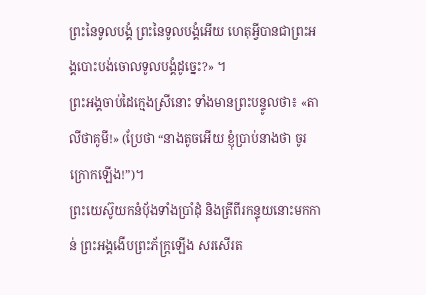ព្រះនៃទូលបង្គំ ព្រះនៃទូលបង្គំអើយ ហេតុអ្វីបានជាព្រះអង្គបោះបង់ចោលទូលបង្គំដូច្នេះ?» ។
ព្រះអង្គចាប់ដៃក្មេងស្រីនោះ ទាំងមានព្រះបន្ទូលថា៖ «តាលីថាគូមី!» (ប្រែថា “នាងតូចអើយ ខ្ញុំប្រាប់នាងថា ចូរក្រោកឡើង!”)។
ព្រះយេស៊ូយកនំប៉័ងទាំងប្រាំដុំ និងត្រីពីរកន្ទុយនោះមកកាន់ ព្រះអង្គងើបព្រះភ័ក្ត្រឡើង សរសើរត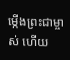ម្កើងព្រះជាម្ចាស់ ហើយ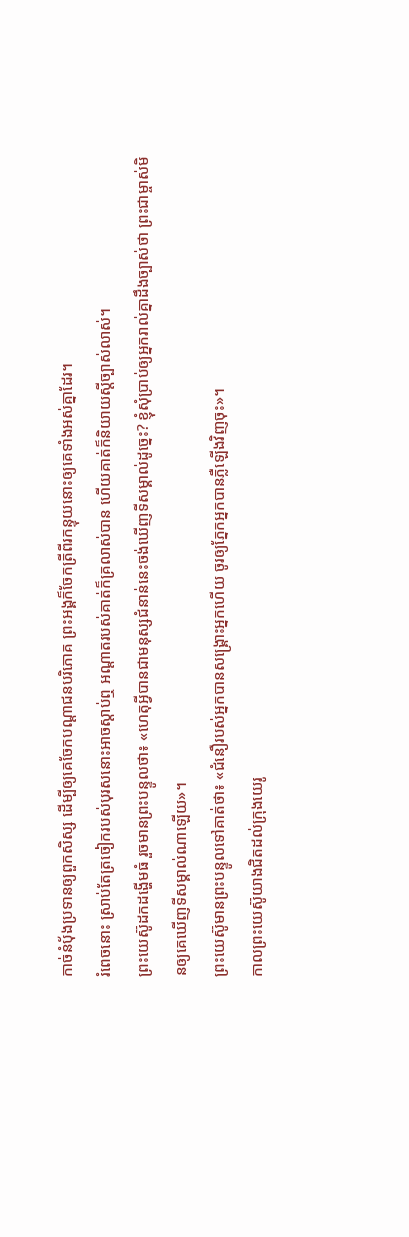កាច់នំប៉័ងប្រទានឲ្យពួកសិស្ស ដើម្បីឲ្យគេចែកបណ្ដាជនបរិភោគ ព្រះអង្គក៏ចែកត្រីពីរកន្ទុយនោះឲ្យគេទាំងអស់គ្នាដែរ។
រំពេចនោះ ស្រាប់តែត្រចៀករបស់បុរសនោះអាចស្ដាប់ឮ អណ្ដាតរបស់គាត់ក៏គ្រលាស់បាន ហើយគាត់ក៏និយាយស្ដីច្បាស់លាស់។
ព្រះយេស៊ូដកដង្ហើមធំ រួចមានព្រះបន្ទូលថា៖ «ហេតុអ្វីបានជាមនុស្សជំនាន់នេះចង់ឃើញទីសម្គាល់ដូច្នេះ? ខ្ញុំសុំប្រាប់ឲ្យអ្នករាល់គ្នាដឹងច្បាស់ថា ព្រះជាម្ចាស់មិនឲ្យគេឃើញទីសម្គាល់ណាឡើយ»។
ព្រះយេស៊ូមានព្រះបន្ទូលទៅគាត់ថា៖ «ជំនឿរបស់អ្នកបានសង្គ្រោះអ្នកហើយ ចូរឲ្យភ្នែកអ្នកបានភ្លឺឡើងវិញចុះ»។
កាលព្រះយេស៊ូយាងជិតដល់ក្រុងយេរូ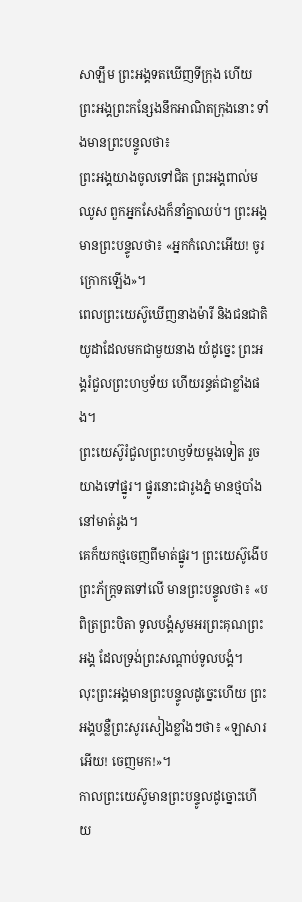សាឡឹម ព្រះអង្គទតឃើញទីក្រុង ហើយព្រះអង្គព្រះកន្សែងនឹកអាណិតក្រុងនោះ ទាំងមានព្រះបន្ទូលថា៖
ព្រះអង្គយាងចូលទៅជិត ព្រះអង្គពាល់មឈូស ពួកអ្នកសែងក៏នាំគ្នាឈប់។ ព្រះអង្គមានព្រះបន្ទូលថា៖ «អ្នកកំលោះអើយ! ចូរក្រោកឡើង»។
ពេលព្រះយេស៊ូឃើញនាងម៉ារី និងជនជាតិយូដាដែលមកជាមួយនាង យំដូច្នេះ ព្រះអង្គរំជួលព្រះហឫទ័យ ហើយរន្ធត់ជាខ្លាំងផង។
ព្រះយេស៊ូរំជួលព្រះហឫទ័យម្ដងទៀត រួចយាងទៅផ្នូរ។ ផ្នូរនោះជារូងភ្នំ មានថ្មបាំងនៅមាត់រូង។
គេក៏យកថ្មចេញពីមាត់ផ្នូរ។ ព្រះយេស៊ូងើបព្រះភ័ក្ត្រទតទៅលើ មានព្រះបន្ទូលថា៖ «បពិត្រព្រះបិតា ទូលបង្គំសូមអរព្រះគុណព្រះអង្គ ដែលទ្រង់ព្រះសណ្ដាប់ទូលបង្គំ។
លុះព្រះអង្គមានព្រះបន្ទូលដូច្នេះហើយ ព្រះអង្គបន្លឺព្រះសូរសៀងខ្លាំងៗថា៖ «ឡាសារអើយ! ចេញមក!»។
កាលព្រះយេស៊ូមានព្រះបន្ទូលដូច្នោះហើយ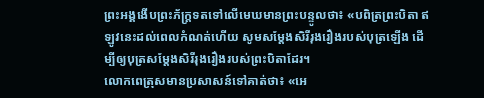ព្រះអង្គងើបព្រះភ័ក្ត្រទតទៅលើមេឃមានព្រះបន្ទូលថា៖ «បពិត្រព្រះបិតា ឥឡូវនេះដល់ពេលកំណត់ហើយ សូមសម្តែងសិរីរុងរឿងរបស់បុត្រឡើង ដើម្បីឲ្យបុត្រសម្តែងសិរីរុងរឿងរបស់ព្រះបិតាដែរ។
លោកពេត្រុសមានប្រសាសន៍ទៅគាត់ថា៖ «អេ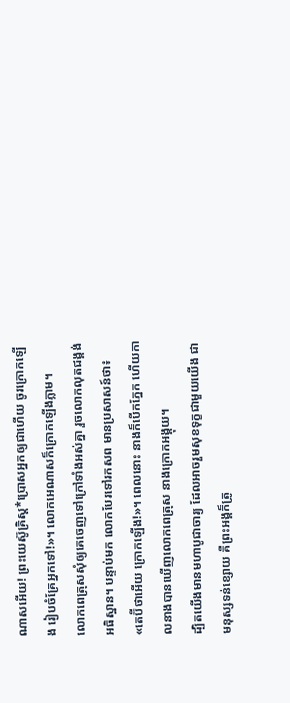ណាសអើយ! ព្រះយេស៊ូគ្រិស្ត*ប្រោសអ្នកឲ្យជាហើយ ចូរក្រោកឡើង រៀបចំគ្រែអ្នកទៅ!»។ លោកអេណាសក៏ក្រោកឡើងភ្លាម។
លោកពេត្រុសសុំឲ្យគេចេញទៅក្រៅទាំងអស់គ្នា រួចលោកលុតជង្គង់អធិស្ឋាន។ បន្ទាប់មក លោកបែរទៅរកសព មានប្រសាសន៍ថា៖ «តេប៊ីថាអើយ ក្រោកឡើង!»។ ពេលនោះ នាងក៏បើកភ្នែក ហើយកាលនាងបានឃើញលោកពេត្រុស នាងក្រោកអង្គុយ។
ដ្បិតយើងមានមហាបូជាចារ្យ ដែលអាចរួមសុខទុក្ខជាមួយយើង ជាមនុស្សទន់ខ្សោយ គឺព្រះអង្គក៏ត្រូ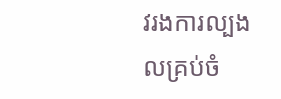វរងការល្បងលគ្រប់ចំ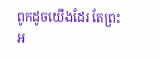ពូកដូចយើងដែរ តែព្រះអ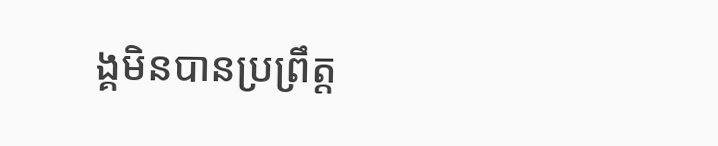ង្គមិនបានប្រព្រឹត្ត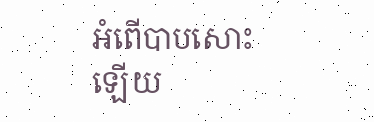អំពើបាបសោះឡើយ